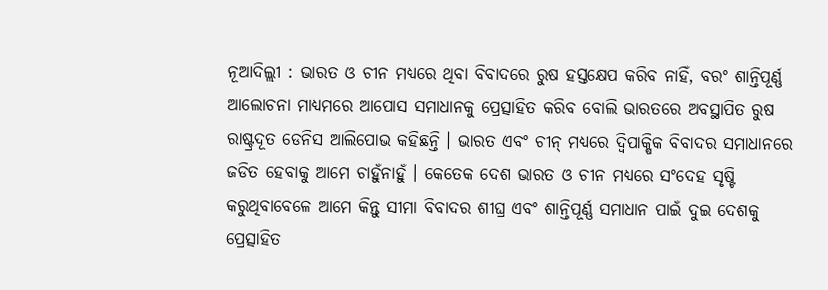ନୂଆଦିଲ୍ଲୀ : ଭାରତ ଓ ଚୀନ ମଧ୍ୟରେ ଥିବା ବିବାଦରେ ରୁଷ ହସ୍ତକ୍ଷେପ କରିବ ନାହିଁ, ବରଂ ଶାନ୍ତିପୂର୍ଣ୍ଣ ଆଲୋଚନା ମାଧ୍ୟମରେ ଆପୋସ ସମାଧାନକୁ ପ୍ରେତ୍ସାହିତ କରିବ ବୋଲି ଭାରତରେ ଅବସ୍ଥାପିତ ରୁଷ ରାଷ୍ଟ୍ରଦୂତ ଡେନିସ ଆଲିପୋଭ କହିଛନ୍ତି । ଭାରତ ଏବଂ ଚୀନ୍ ମଧ୍ୟରେ ଦ୍ୱିପାକ୍ଷିକ ବିବାଦର ସମାଧାନରେ ଜଡିତ ହେବାକୁ ଆମେ ଚାହୁଁନାହୁଁ । କେତେକ ଦେଶ ଭାରତ ଓ ଚୀନ ମଧ୍ୟରେ ସଂଦେହ ସୃଷ୍ଟି କରୁଥିବାବେଳେ ଆମେ କିନ୍ତୁ ସୀମା ବିବାଦର ଶୀଘ୍ର ଏବଂ ଶାନ୍ତିପୂର୍ଣ୍ଣ ସମାଧାନ ପାଇଁ ଦୁଇ ଦେଶକୁ ପ୍ରେତ୍ସାହିତ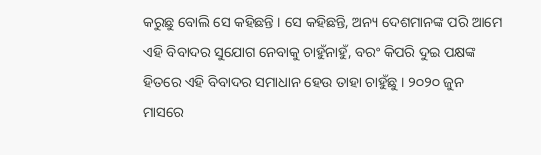କରୁଛୁ ବୋଲି ସେ କହିଛନ୍ତି । ସେ କହିଛନ୍ତି, ଅନ୍ୟ ଦେଶମାନଙ୍କ ପରି ଆମେ ଏହି ବିବାଦର ସୁଯୋଗ ନେବାକୁ ଚାହୁଁନାହୁଁ, ବରଂ କିପରି ଦୁଇ ପକ୍ଷଙ୍କ ହିତରେ ଏହି ବିବାଦର ସମାଧାନ ହେଉ ତାହା ଚାହୁଁଛୁ । ୨୦୨୦ ଜୁନ ମାସରେ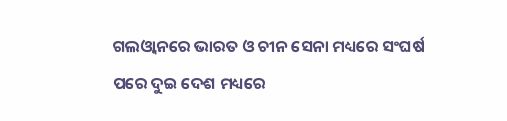ଗଲଓ୍ବାନରେ ଭାରତ ଓ ଚୀନ ସେନା ମଧ୍ୟରେ ସଂଘର୍ଷ ପରେ ଦୁଇ ଦେଶ ମଧ୍ୟରେ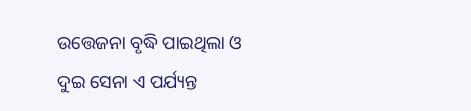ଉତ୍ତେଜନା ବୃଦ୍ଧି ପାଇଥିଲା ଓ ଦୁଇ ସେନା ଏ ପର୍ଯ୍ୟନ୍ତ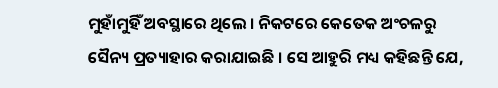ମୁହାଁମୁହିଁ ଅବସ୍ଥାରେ ଥିଲେ । ନିକଟରେ କେତେକ ଅଂଚଳରୁ ସୈନ୍ୟ ପ୍ରତ୍ୟାହାର କରାଯାଇଛି । ସେ ଆହୁରି ମଧ୍ୟ କହିଛନ୍ତି ଯେ,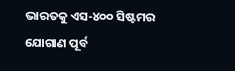ଭାରତକୁ ଏସ-୪୦୦ ସିଷ୍ଟମର ଯୋଗାଣ ପୂର୍ବ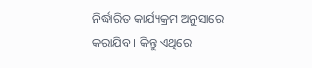ନିର୍ଦ୍ଧାରିତ କାର୍ଯ୍ୟକ୍ରମ ଅନୁସାରେ କରାଯିବ । କିନ୍ତୁ ଏଥିରେ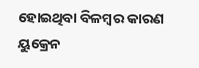ହୋଇଥିବା ବିଳମ୍ବର କାରଣ ୟୁକ୍ରେନ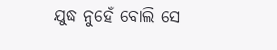ଯୁଦ୍ଧ ନୁହେଁ ବୋଲି ସେ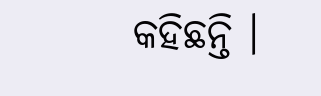କହିଛନ୍ତି ।